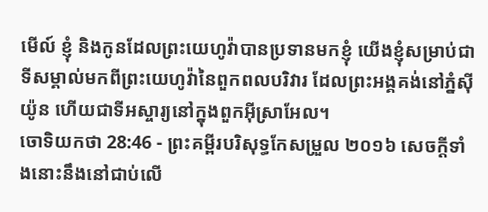មើល៍ ខ្ញុំ និងកូនដែលព្រះយេហូវ៉ាបានប្រទានមកខ្ញុំ យើងខ្ញុំសម្រាប់ជាទីសម្គាល់មកពីព្រះយេហូវ៉ានៃពួកពលបរិវារ ដែលព្រះអង្គគង់នៅភ្នំស៊ីយ៉ូន ហើយជាទីអស្ចារ្យនៅក្នុងពួកអ៊ីស្រាអែល។
ចោទិយកថា 28:46 - ព្រះគម្ពីរបរិសុទ្ធកែសម្រួល ២០១៦ សេចក្ដីទាំងនោះនឹងនៅជាប់លើ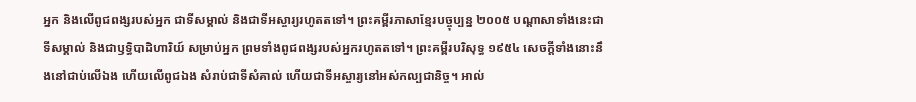អ្នក និងលើពូជពង្សរបស់អ្នក ជាទីសម្គាល់ និងជាទីអស្ចារ្យរហូតតទៅ។ ព្រះគម្ពីរភាសាខ្មែរបច្ចុប្បន្ន ២០០៥ បណ្ដាសាទាំងនេះជាទីសម្គាល់ និងជាឫទ្ធិបាដិហារិយ៍ សម្រាប់អ្នក ព្រមទាំងពូជពង្សរបស់អ្នករហូតតទៅ។ ព្រះគម្ពីរបរិសុទ្ធ ១៩៥៤ សេចក្ដីទាំងនោះនឹងនៅជាប់លើឯង ហើយលើពូជឯង សំរាប់ជាទីសំគាល់ ហើយជាទីអស្ចារ្យនៅអស់កល្បជានិច្ច។ អាល់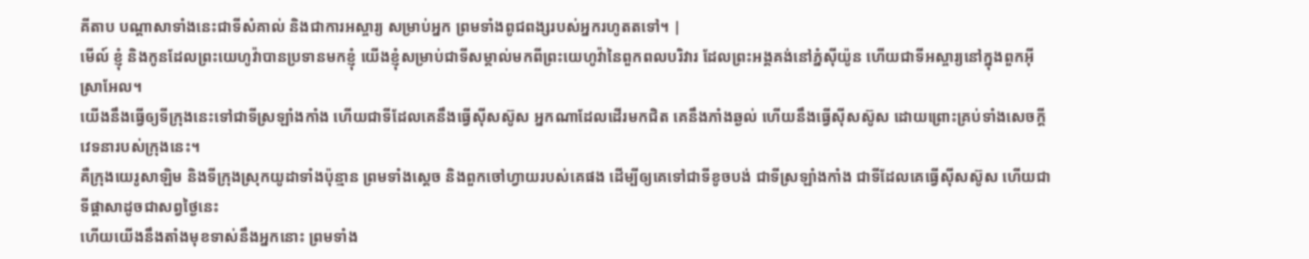គីតាប បណ្តាសាទាំងនេះជាទីសំគាល់ និងជាការអស្ចារ្យ សម្រាប់អ្នក ព្រមទាំងពូជពង្សរបស់អ្នករហូតតទៅ។ |
មើល៍ ខ្ញុំ និងកូនដែលព្រះយេហូវ៉ាបានប្រទានមកខ្ញុំ យើងខ្ញុំសម្រាប់ជាទីសម្គាល់មកពីព្រះយេហូវ៉ានៃពួកពលបរិវារ ដែលព្រះអង្គគង់នៅភ្នំស៊ីយ៉ូន ហើយជាទីអស្ចារ្យនៅក្នុងពួកអ៊ីស្រាអែល។
យើងនឹងធ្វើឲ្យទីក្រុងនេះទៅជាទីស្រឡាំងកាំង ហើយជាទីដែលគេនឹងធ្វើស៊ីសស៊ូស អ្នកណាដែលដើរមកជិត គេនឹងភាំងឆ្ងល់ ហើយនឹងធ្វើស៊ីសស៊ូស ដោយព្រោះគ្រប់ទាំងសេចក្ដីវេទនារបស់ក្រុងនេះ។
គឺក្រុងយេរូសាឡិម និងទីក្រុងស្រុកយូដាទាំងប៉ុន្មាន ព្រមទាំងស្ដេច និងពួកចៅហ្វាយរបស់គេផង ដើម្បីឲ្យគេទៅជាទីខូចបង់ ជាទីស្រឡាំងកាំង ជាទីដែលគេធ្វើស៊ីសស៊ូស ហើយជាទីផ្ដាសាដូចជាសព្វថ្ងៃនេះ
ហើយយើងនឹងតាំងមុខទាស់នឹងអ្នកនោះ ព្រមទាំង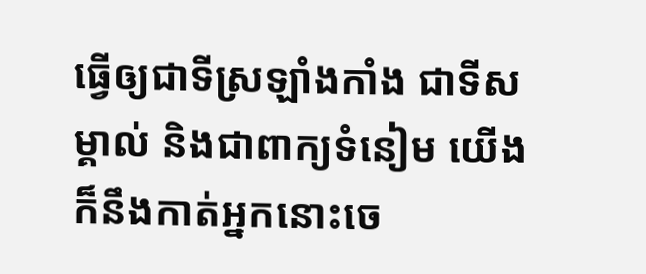ធ្វើឲ្យជាទីស្រឡាំងកាំង ជាទីសម្គាល់ និងជាពាក្យទំនៀម យើងក៏នឹងកាត់អ្នកនោះចេ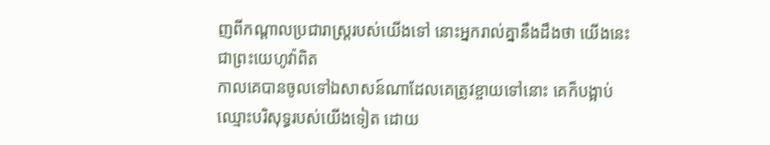ញពីកណ្ដាលប្រជារាស្ត្ររបស់យើងទៅ នោះអ្នករាល់គ្នានឹងដឹងថា យើងនេះជាព្រះយេហូវ៉ាពិត
កាលគេបានចូលទៅឯសាសន៍ណាដែលគេត្រូវខ្ចាយទៅនោះ គេក៏បង្អាប់ឈ្មោះបរិសុទ្ធរបស់យើងទៀត ដោយ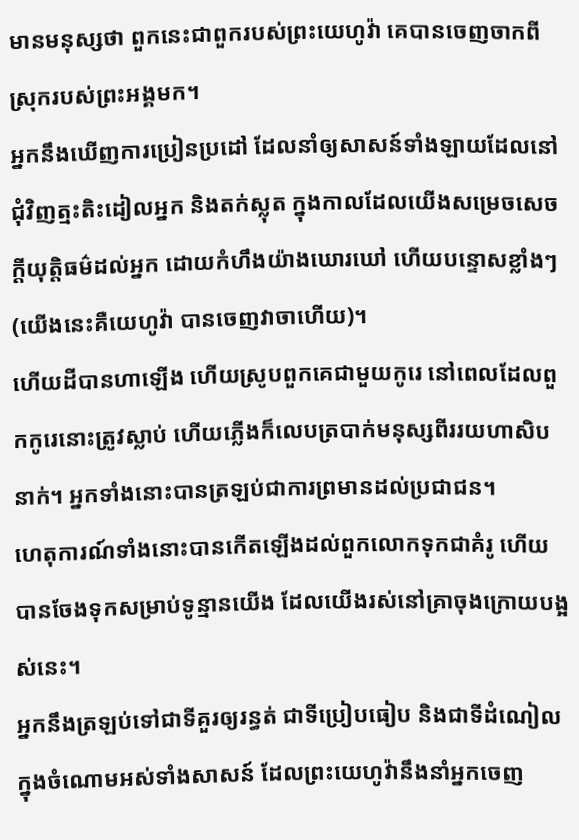មានមនុស្សថា ពួកនេះជាពួករបស់ព្រះយេហូវ៉ា គេបានចេញចាកពីស្រុករបស់ព្រះអង្គមក។
អ្នកនឹងឃើញការប្រៀនប្រដៅ ដែលនាំឲ្យសាសន៍ទាំងឡាយដែលនៅជុំវិញត្មះតិះដៀលអ្នក និងតក់ស្លុត ក្នុងកាលដែលយើងសម្រេចសេចក្ដីយុត្តិធម៌ដល់អ្នក ដោយកំហឹងយ៉ាងឃោរឃៅ ហើយបន្ទោសខ្លាំងៗ (យើងនេះគឺយេហូវ៉ា បានចេញវាចាហើយ)។
ហើយដីបានហាឡើង ហើយស្រូបពួកគេជាមួយកូរេ នៅពេលដែលពួកកូរេនោះត្រូវស្លាប់ ហើយភ្លើងក៏លេបត្របាក់មនុស្សពីររយហាសិបនាក់។ អ្នកទាំងនោះបានត្រឡប់ជាការព្រមានដល់ប្រជាជន។
ហេតុការណ៍ទាំងនោះបានកើតឡើងដល់ពួកលោកទុកជាគំរូ ហើយបានចែងទុកសម្រាប់ទូន្មានយើង ដែលយើងរស់នៅគ្រាចុងក្រោយបង្អស់នេះ។
អ្នកនឹងត្រឡប់ទៅជាទីគួរឲ្យរន្ធត់ ជាទីប្រៀបធៀប និងជាទីដំណៀល ក្នុងចំណោមអស់ទាំងសាសន៍ ដែលព្រះយេហូវ៉ានឹងនាំអ្នកចេញ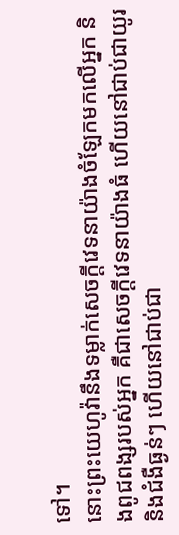ទៅ។
នោះព្រះយេហូវ៉ានឹងទម្លាក់សេចក្ដីវេទនាយ៉ាងចំឡែកមកលើអ្នក និងពូជពង្សរបស់អ្នក គឺជាសេចក្ដីវេទនាយ៉ាងធំ ហើយនៅជាប់ជាយូរ និងជំងឺធ្ងន់ៗ ហើយនៅជាប់ជា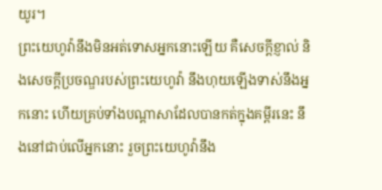យូរ។
ព្រះយេហូវ៉ានឹងមិនអត់ទោសអ្នកនោះឡើយ គឺសេចក្ដីខ្ញាល់ និងសេចក្ដីប្រចណ្ឌរបស់ព្រះយេហូវ៉ា នឹងហុយឡើងទាស់នឹងអ្នកនោះ ហើយគ្រប់ទាំងបណ្ដាសាដែលបានកត់ក្នុងគម្ពីរនេះ នឹងនៅជាប់លើអ្នកនោះ រួចព្រះយេហូវ៉ានឹង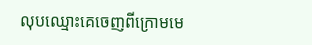លុបឈ្មោះគេចេញពីក្រោមមេ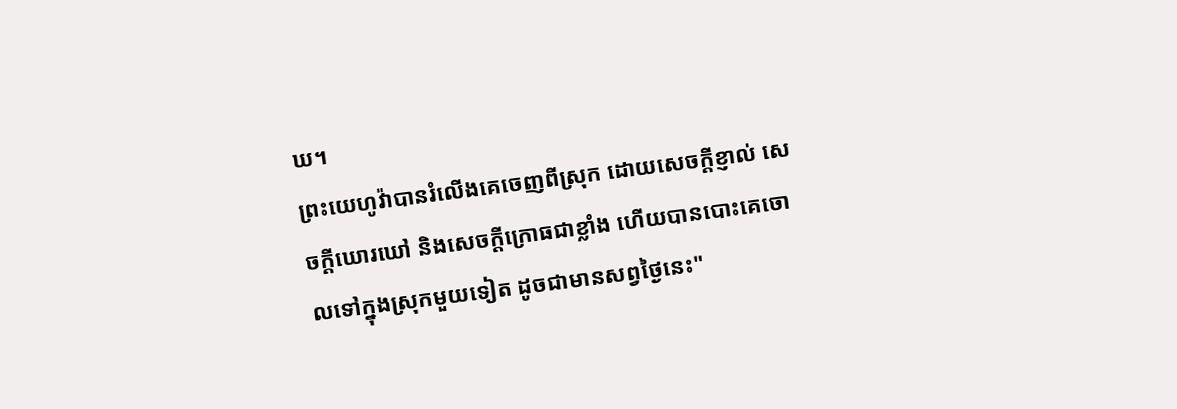ឃ។
ព្រះយេហូវ៉ាបានរំលើងគេចេញពីស្រុក ដោយសេចក្ដីខ្ញាល់ សេចក្ដីឃោរឃៅ និងសេចក្ដីក្រោធជាខ្លាំង ហើយបានបោះគេចោលទៅក្នុងស្រុកមួយទៀត ដូចជាមានសព្វថ្ងៃនេះ"